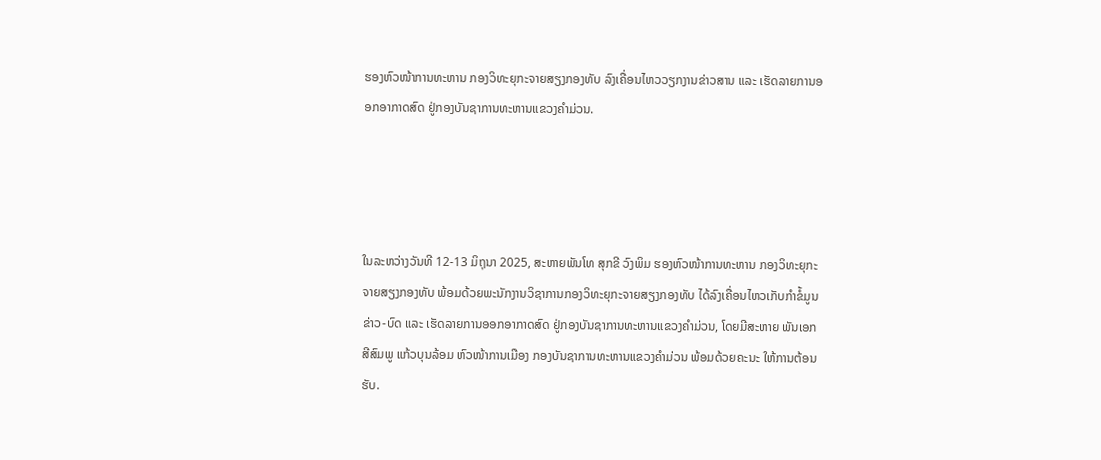ຮອງຫົວໜ້າການທະຫານ ກອງວິທະຍຸກະຈາຍສຽງກອງທັບ ລົງເຄື່ອນໄຫວວຽກງານຂ່າວສານ ແລະ ເຮັດລາຍການອອກອາກາດສົດ ຢູ່ກອງບັນຊາການທະຫານແຂວງຄຳມ່ວນ.




ໃນລະຫວ່າງວັນທີ 12-13 ມິຖຸນາ 2025, ສະຫາຍພັນໂທ ສຸກຂີ ວົງພິມ ຮອງຫົວໜ້າການທະຫານ ກອງວິທະຍຸກະຈາຍສຽງກອງທັບ ພ້ອມດ້ວຍພະນັກງານວິຊາການກອງວິທະຍຸກະຈາຍສຽງກອງທັບ ໄດ້ລົງເຄື່ອນໄຫວເກັບກໍາຂໍ້ມູນຂ່າວ-ບົດ ແລະ ເຮັດລາຍການອອກອາກາດສົດ ຢູ່ກອງບັນຊາການທະຫານແຂວງຄຳມ່ວນ, ໂດຍມີສະຫາຍ ພັນເອກ ສີສົມພູ ແກ້ວບຸນລ້ອມ ຫົວໜ້າການເມືອງ ກອງບັນຊາການທະຫານແຂວງຄຳມ່ວນ ພ້ອມດ້ວຍຄະນະ ໃຫ້ການຕ້ອນຮັບ.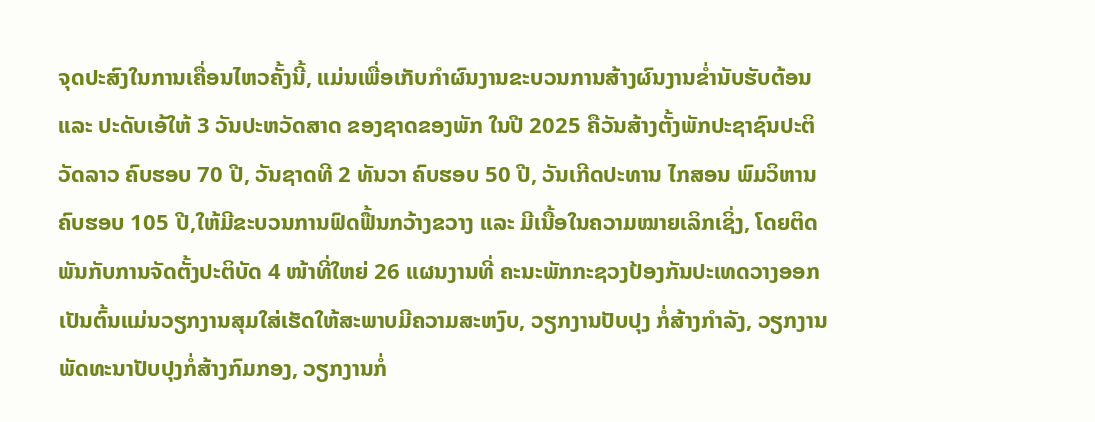ຈຸດປະສົງໃນການເຄື່ອນໄຫວຄັ້ງນີ້, ແມ່ນເພື່ອເກັບກຳຜົນງານຂະບວນການສ້າງຜົນງານຂໍ່ານັບຮັບຕ້ອນ ແລະ ປະດັບເອ້ໃຫ້ 3 ວັນປະຫວັດສາດ ຂອງຊາດຂອງພັກ ໃນປີ 2025 ຄືວັນສ້າງຕັ້ງພັກປະຊາຊົນປະຕິວັດລາວ ຄົບຮອບ 70 ປີ, ວັນຊາດທີ 2 ທັນວາ ຄົບຮອບ 50 ປີ, ວັນເກີດປະທານ ໄກສອນ ພົມວິຫານ ຄົບຮອບ 105 ປີ,ໃຫ້ມີຂະບວນການຟົດຟື້ນກວ້າງຂວາງ ແລະ ມີເນື້ອໃນຄວາມໝາຍເລິກເຊິ່ງ, ໂດຍຕິດພັນກັບການຈັດຕັ້ງປະຕິບັດ 4 ໜ້າທີ່ໃຫຍ່ 26 ແຜນງານທີ່ ຄະນະພັກກະຊວງປ້ອງກັນປະເທດວາງອອກ ເປັນຕົ້ນແມ່ນວຽກງານສຸມໃສ່ເຮັດໃຫ້ສະພາບມີຄວາມສະຫງົບ, ວຽກງານປັບປຸງ ກໍ່ສ້າງກໍາລັງ, ວຽກງານພັດທະນາປັບປຸງກໍ່ສ້າງກົມກອງ, ວຽກງານກໍ່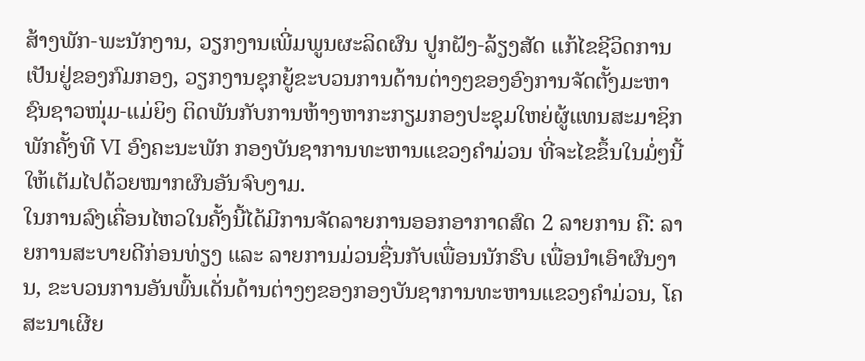ສ້າງພັກ-ພະນັກງານ, ວຽກງານເພີ່ມພູນຜະລິດຜົນ ປູກຝັງ-ລ້ຽງສັດ ແກ້ໄຂຊີວິດການເປັນຢູ່ຂອງກົມກອງ, ວຽກງານຊຸກຍູ້ຂະບວນການດ້ານຕ່າງໆຂອງອົງການຈັດຕັ້ງມະຫາຊົນຊາວໜຸ່ມ-ແມ່ຍິງ ຕິດພັນກັບການຫ້າງຫາກະກຽມກອງປະຊຸມໃຫຍ່ຜູ້ແທນສະມາຊິກພັກຄັ້ງທີ VI ອົງຄະນະພັກ ກອງບັນຊາການທະຫານແຂວງຄຳມ່ວນ ທີ່ຈະໄຂຂຶ້ນໃນມໍ່ໆນີ້ໃຫ້ເຕັມໄປດ້ວຍໝາກຜົນອັນຈົບງາມ.
ໃນການລົງເຄື່ອນໄຫວໃນຄັ້ງນີ້ໄດ້ມີການຈັດລາຍການອອກອາກາດສົດ 2 ລາຍການ ຄື: ລາຍການສະບາຍດີກ່ອນທ່ຽງ ແລະ ລາຍການມ່ວນຊື່ນກັບເພື່ອນນັກຮົບ ເພື່ອນໍາເອົາຜົນງານ, ຂະບວນການອັນພົ້ນເດັ່ນດ້ານຕ່າງໆຂອງກອງບັນຊາການທະຫານແຂວງຄຳມ່ວນ, ໂຄສະນາເຜີຍ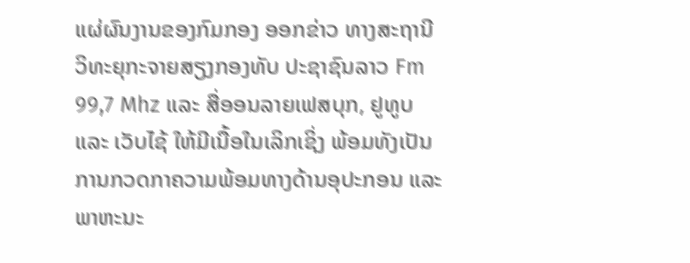ແຜ່ຜົນງານຂອງກົມກອງ ອອກຂ່າວ ທາງສະຖານີວິທະຍຸກະຈາຍສຽງກອງທັບ ປະຊາຊົນລາວ Fm 99,7 Mhz ແລະ ສື່ອອນລາຍເຟສບຸກ, ຢູທູບ ແລະ ເວັບໄຊ້ ໃຫ້ມີເນື້ອໃນເລິກເຊິ່ງ ພ້ອມທັງເປັນການກວດກາຄວາມພ້ອມທາງດ້ານອຸປະກອນ ແລະ ພາຫະນະ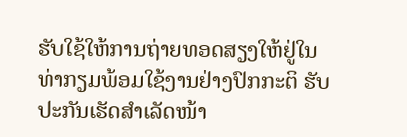ຮັບໃຊ້ໃຫ້ການຖ່າຍທອດສຽງໃຫ້ຢູ່ໃນທ່າກຽມພ້ອມໃຊ້ງານຢ່າງປົກກະຕິ ຮັບປະກັນເຮັດສໍາເລັດໜ້າ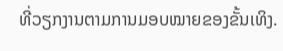ທີ່ວຽກງານຕາມການມອບໝາຍຂອງຂັ້ນເທິງ.